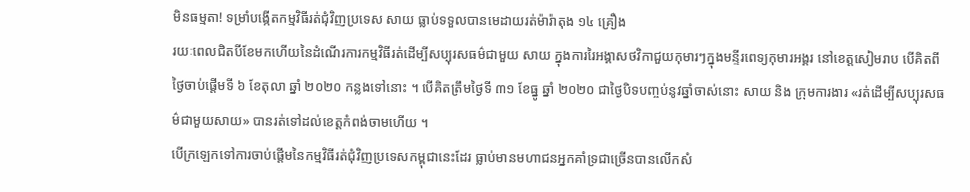មិនធម្មតា! ទម្រាំបង្កើតកម្មវិធីរត់ជុំវិញប្រទេស សាយ ធ្លាប់ទទួលបានមេដាយរត់ម៉ារ៉ាតុង ១៤ គ្រឿង
រយៈពេលជិតបីខែមកហើយនៃដំណើរការកម្មវិធីរត់ដើម្បីសប្បុរសធម៌ជាមួយ សាយ ក្នុងការរៃអង្គាសថវិកាជួយកុមារៗក្នុងមន្ទីរពេទ្យកុមារអង្គរ នៅខេត្តសៀមរាប បើគិតពីថ្ងៃចាប់ផ្តើមទី ៦ ខែតុលា ឆ្នាំ ២០២០ កន្លងទៅនោះ ។ បើគិតត្រឹមថ្ងៃទី ៣១ ខែធ្នូ ឆ្នាំ ២០២០ ជាថ្ងៃបិទបញ្ចប់នូវឆ្នាំចាស់នោះ សាយ និង ក្រុមការងារ «រត់ដើម្បីសប្បុរសធម៌ជាមួយសាយ» បានរត់ទៅដល់ខេត្តកំពង់ចាមហើយ ។
បើក្រឡេកទៅការចាប់ផ្តើមនៃកម្មវិធីរត់ជុំវិញប្រទេសកម្ពុជានេះដែរ ធ្លាប់មានមហាជនអ្នកគាំទ្រជាច្រើនបានលើកសំ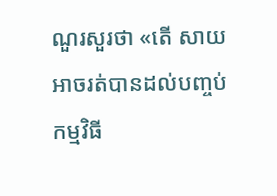ណួរសួរថា «តើ សាយ អាចរត់បានដល់បញ្ចប់កម្មវិធី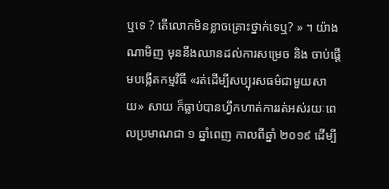ឬទេ ? តើលោកមិនខ្លាចគ្រោះថ្នាក់ទេឬ? » ។ យ៉ាងណាមិញ មុននឹងឈានដល់ការសម្រេច និង ចាប់ផ្តើមបង្កើតកម្មវិធី «រត់ដើម្បីសប្បុរសធម៌ជាមួយសាយ» សាយ ក៏ធ្លាប់បានហ្វឹកហាត់ការរត់អស់រយៈពេលប្រមាណជា ១ ឆ្នាំពេញ កាលពីឆ្នាំ ២០១៩ ដើម្បី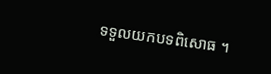ទទួលយកបទពិសោធ ។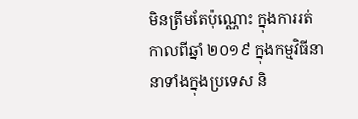មិនត្រឹមតែប៉ុណ្ណោះ ក្នុងការរត់កាលពីឆ្នាំ ២០១៩ ក្នុងកម្មវិធីនានាទាំងក្នុងប្រទេស និ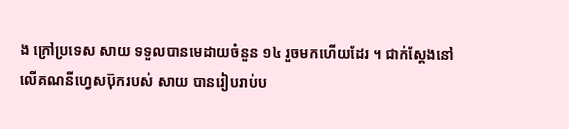ង ក្រៅប្រទេស សាយ ទទួលបានមេដាយចំនួន ១៤ រួចមកហើយដែរ ។ ជាក់ស្តែងនៅលើគណនីហ្វេសប៊ុករបស់ សាយ បានរៀបរាប់ប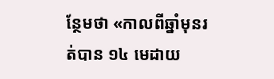ន្ថែមថា «កាលពីឆ្នាំមុនរត់បាន ១៤ មេដាយ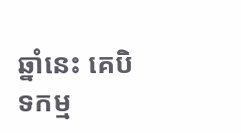ឆ្នាំនេះ គេបិទកម្ម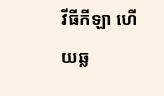វីធីកីឡា ហើយឆ្ល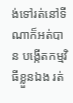ង់ទៅរត់នៅទីណាក៏អត់បាន បង្កើតកម្មវិធីខ្លួនឯង រត់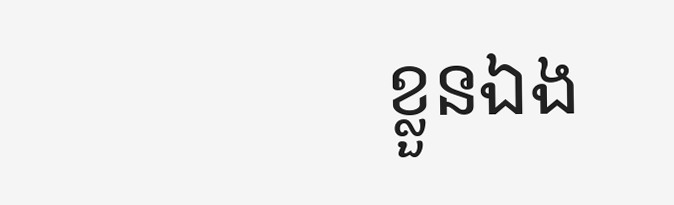ខ្លួនឯង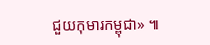ជួយកុមារកម្ពុជា» ៕